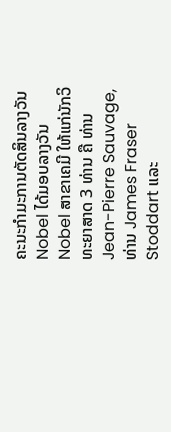ຄະນະກຳມະການຕັດສິນລາງວັນ Nobel ໄດ້ມອບລາງວັນ Nobel ສາຂາເຄມີ ໃຫ້ແກ່ນັກວິທະຍາສາດ 3 ທ່ານ ຄື ທ່ານ Jean-Pierre Sauvage, ທ່ານ James Fraser Stoddart ແລະ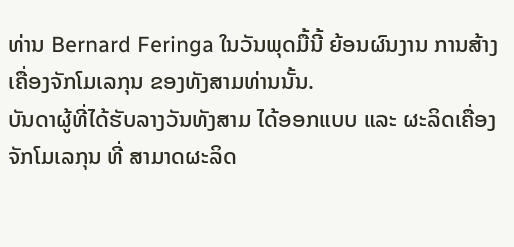ທ່ານ Bernard Feringa ໃນວັນພຸດມື້ນີ້ ຍ້ອນຜົນງານ ການສ້າງເຄື່ອງຈັກໂມເລກຸນ ຂອງທັງສາມທ່ານນັ້ນ.
ບັນດາຜູ້ທີ່ໄດ້ຮັບລາງວັນທັງສາມ ໄດ້ອອກແບບ ແລະ ຜະລິດເຄື່ອງຈັກໂມເລກຸນ ທີ່ ສາມາດຜະລິດ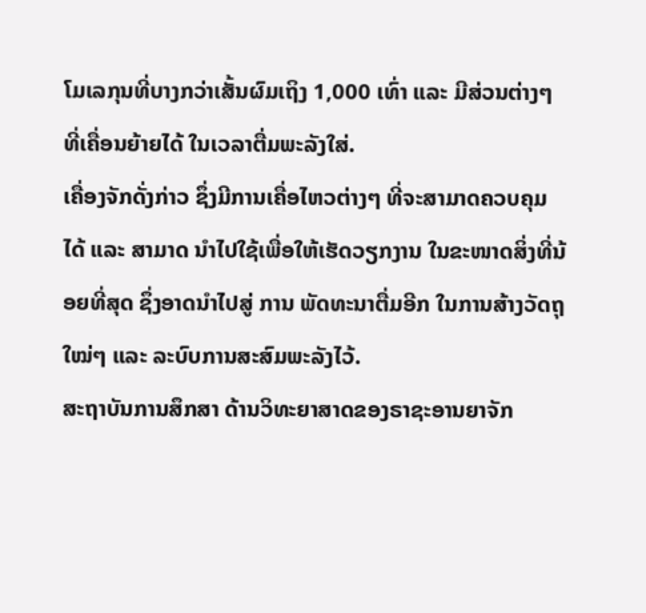ໂມເລກຸນທີ່ບາງກວ່າເສັ້ນຜົມເຖິງ 1,000 ເທົ່າ ແລະ ມີສ່ວນຕ່າງໆ ທີ່ເຄື່ອນຍ້າຍໄດ້ ໃນເວລາຕື່ມພະລັງໃສ່.
ເຄື່ອງຈັກດັ່ງກ່າວ ຊຶ່ງມີການເຄື່ອໄຫວຕ່າງໆ ທີ່ຈະສາມາດຄວບຄຸມໄດ້ ແລະ ສາມາດ ນຳໄປໃຊ້ເພື່ອໃຫ້ເຮັດວຽກງານ ໃນຂະໜາດສິ່ງທີ່ນ້ອຍທີ່ສຸດ ຊຶ່ງອາດນຳໄປສູ່ ການ ພັດທະນາຕື່ມອີກ ໃນການສ້າງວັດຖຸໃໝ່ໆ ແລະ ລະບົບການສະສົມພະລັງໄວ້.
ສະຖາບັນການສຶກສາ ດ້ານວິທະຍາສາດຂອງຣາຊະອານຍາຈັກ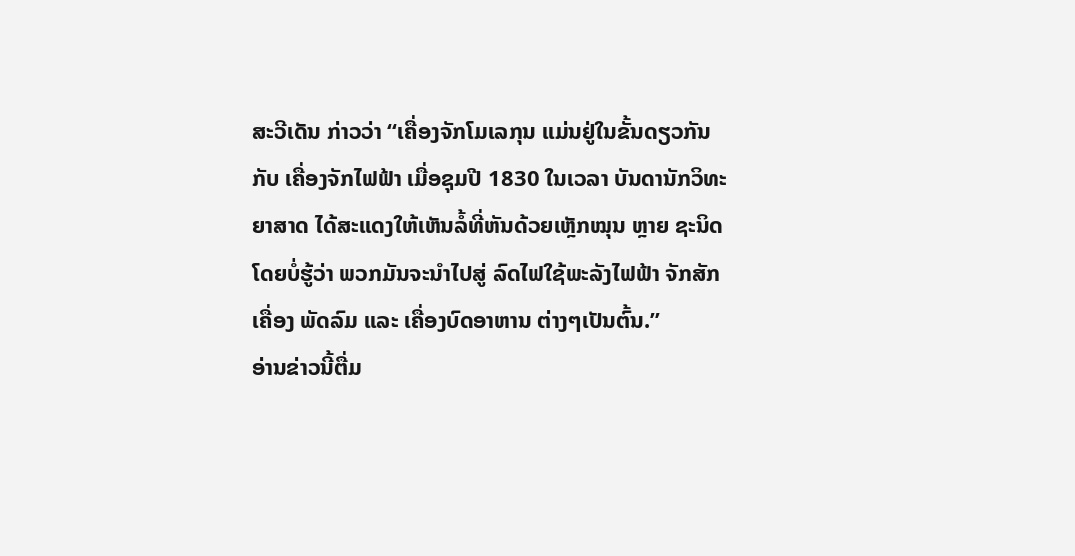ສະວີເດັນ ກ່າວວ່າ “ເຄື່ອງຈັກໂມເລກຸນ ແມ່ນຢູ່ໃນຂັ້ນດຽວກັນກັບ ເຄື່ອງຈັກໄຟຟ້າ ເມື່ອຊຸມປີ 1830 ໃນເວລາ ບັນດານັກວິທະຍາສາດ ໄດ້ສະແດງໃຫ້ເຫັນລໍ້ທີ່ຫັນດ້ວຍເຫຼັກໝຸນ ຫຼາຍ ຊະນິດ ໂດຍບໍ່ຮູ້ວ່າ ພວກມັນຈະນຳໄປສູ່ ລົດໄຟໃຊ້ພະລັງໄຟຟ້າ ຈັກສັກເຄື່ອງ ພັດລົມ ແລະ ເຄື່ອງບົດອາຫານ ຕ່າງໆເປັນຕົ້ນ.”
ອ່ານຂ່າວນີ້ຕື່ມ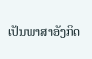ເປັນພາສາອັງກິດ